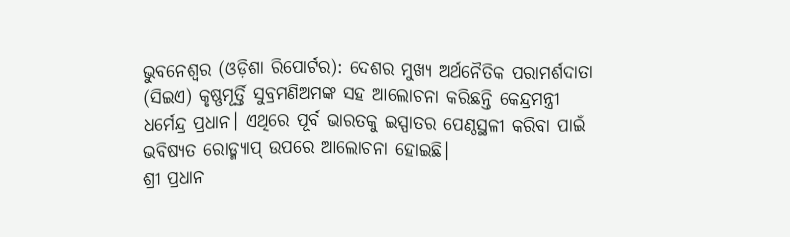ଭୁବନେଶ୍ୱର (ଓଡ଼ିଶା ରିପୋର୍ଟର): ଦେଶର ମୁଖ୍ୟ ଅର୍ଥନୈତିକ ପରାମର୍ଶଦାତା (ସିଇଏ) କୃଷ୍ଣମୂର୍ତ୍ତି ସୁବ୍ରମଣିଅମଙ୍କ ସହ ଆଲୋଚନା କରିଛନ୍ତି କେନ୍ଦ୍ରମନ୍ତ୍ରୀ ଧର୍ମେନ୍ଦ୍ର ପ୍ରଧାନ। ଏଥିରେ ପୂର୍ବ ଭାରତକୁ ଇସ୍ପାତର ପେଣ୍ଠସ୍ଥଳୀ କରିବା ପାଇଁ ଭବିଷ୍ୟତ ରୋଡ୍ମ୍ୟାପ୍ ଉପରେ ଆଲୋଚନା ହୋଇଛି।
ଶ୍ରୀ ପ୍ରଧାନ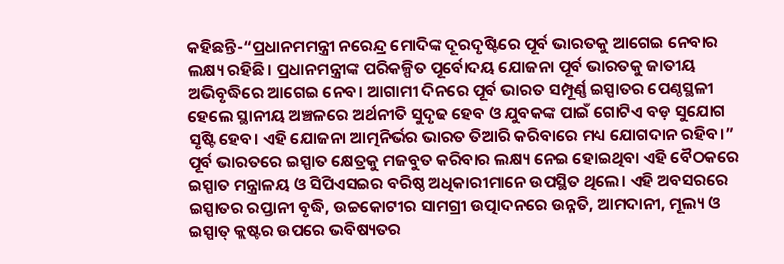କହିଛନ୍ତି-“ପ୍ରଧାନମମନ୍ତ୍ରୀ ନରେନ୍ଦ୍ର ମୋଦିଙ୍କ ଦୂରଦୃଷ୍ଟିରେ ପୂର୍ବ ଭାରତକୁ ଆଗେଇ ନେବାର ଲକ୍ଷ୍ୟ ରହିଛି। ପ୍ରଧାନମନ୍ତ୍ରୀଙ୍କ ପରିକଳ୍ପିତ ପୂର୍ବୋଦୟ ଯୋଜନା ପୂର୍ବ ଭାରତକୁ ଜାତୀୟ ଅଭିବୃଦ୍ଧିରେ ଆଗେଇ ନେବ। ଆଗାମୀ ଦିନରେ ପୂର୍ବ ଭାରତ ସମ୍ପୂର୍ଣ୍ଣ ଇସ୍ପାତର ପେଣ୍ଠସ୍ଥଳୀ ହେଲେ ସ୍ଥାନୀୟ ଅଞ୍ଚଳରେ ଅର୍ଥନୀତି ସୁଦୃଢ ହେବ ଓ ଯୁବକଙ୍କ ପାଇଁ ଗୋଟିଏ ବଡ଼ ସୁଯୋଗ ସୃଷ୍ଟି ହେବ। ଏହି ଯୋଜନା ଆତ୍ମନିର୍ଭର ଭାରତ ତିଆରି କରିବାରେ ମଧ୍ୟ ଯୋଗଦାନ ରହିବ।”
ପୂର୍ବ ଭାରତରେ ଇସ୍ପାତ କ୍ଷେତ୍ରକୁ ମଜବୁତ କରିବାର ଲକ୍ଷ୍ୟ ନେଇ ହୋଇଥିବା ଏହି ବୈଠକରେ ଇସ୍ପାତ ମନ୍ତ୍ରାଳୟ ଓ ସିପିଏସଇର ବରିଷ୍ଠ ଅଧିକାରୀମାନେ ଉପସ୍ଥିତ ଥିଲେ। ଏହି ଅବସରରେ ଇସ୍ପାତର ରପ୍ତାନୀ ବୃଦ୍ଧି, ଉଚ୍ଚକୋଟୀର ସାମଗ୍ରୀ ଉତ୍ପାଦନରେ ଉନ୍ନତି, ଆମଦାନୀ, ମୂଲ୍ୟ ଓ ଇସ୍ପାତ୍ କ୍ଲଷ୍ଟର ଉପରେ ଭବିଷ୍ୟତର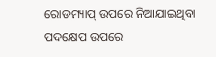ରୋଡମ୍ୟାପ୍ ଉପରେ ନିଆଯାଇଥିବା ପଦକ୍ଷେପ ଉପରେ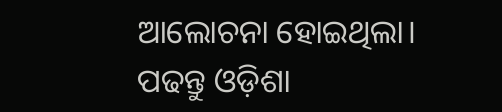ଆଲୋଚନା ହୋଇଥିଲା।
ପଢନ୍ତୁ ଓଡ଼ିଶା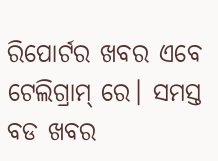ରିପୋର୍ଟର ଖବର ଏବେ ଟେଲିଗ୍ରାମ୍ ରେ। ସମସ୍ତ ବଡ ଖବର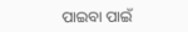ପାଇବା ପାଇଁ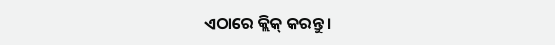ଏଠାରେ କ୍ଲିକ୍ କରନ୍ତୁ।